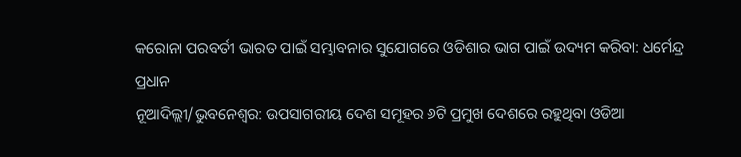କରୋନା ପରବର୍ତୀ ଭାରତ ପାଇଁ ସମ୍ଭାବନାର ସୁଯୋଗରେ ଓଡିଶାର ଭାଗ ପାଇଁ ଉଦ୍ୟମ କରିବା: ଧର୍ମେନ୍ଦ୍ର ପ୍ରଧାନ
ନୂଆଦିଲ୍ଲୀ/ଭୁବନେଶ୍ୱର: ଉପସାଗରୀୟ ଦେଶ ସମୂହର ୬ଟି ପ୍ରମୁଖ ଦେଶରେ ରହୁଥିବା ଓଡିଆ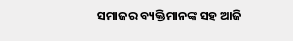ସମାଜର ବ୍ୟକ୍ତିମାନଙ୍କ ସହ ଆଜି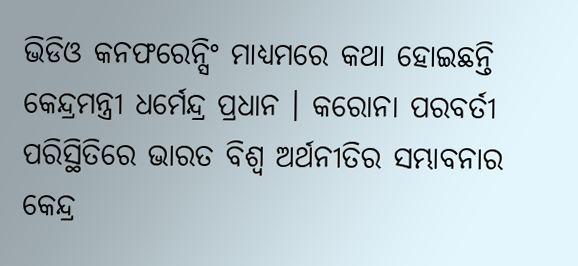ଭିଡିଓ କନଫରେନ୍ସିଂ ମାଧ୍ୟମରେ କଥା ହୋଇଛନ୍ତି କେନ୍ଦ୍ରମନ୍ତ୍ରୀ ଧର୍ମେନ୍ଦ୍ର ପ୍ରଧାନ । କରୋନା ପରବର୍ତୀ ପରିସ୍ଥିତିରେ ଭାରତ ବିଶ୍ୱ ଅର୍ଥନୀତିର ସମ୍ଭାବନାର କେନ୍ଦ୍ର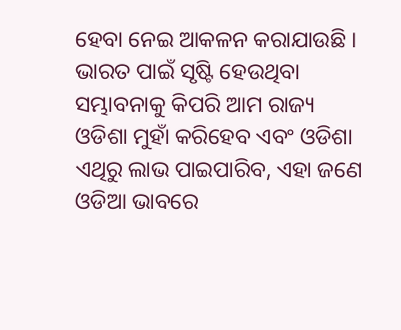ହେବା ନେଇ ଆକଳନ କରାଯାଉଛି । ଭାରତ ପାଇଁ ସୃଷ୍ଟି ହେଉଥିବା ସମ୍ଭାବନାକୁ କିପରି ଆମ ରାଜ୍ୟ ଓଡିଶା ମୁହାଁ କରିହେବ ଏବଂ ଓଡିଶା ଏଥିରୁ ଲାଭ ପାଇପାରିବ, ଏହା ଜଣେ ଓଡିଆ ଭାବରେ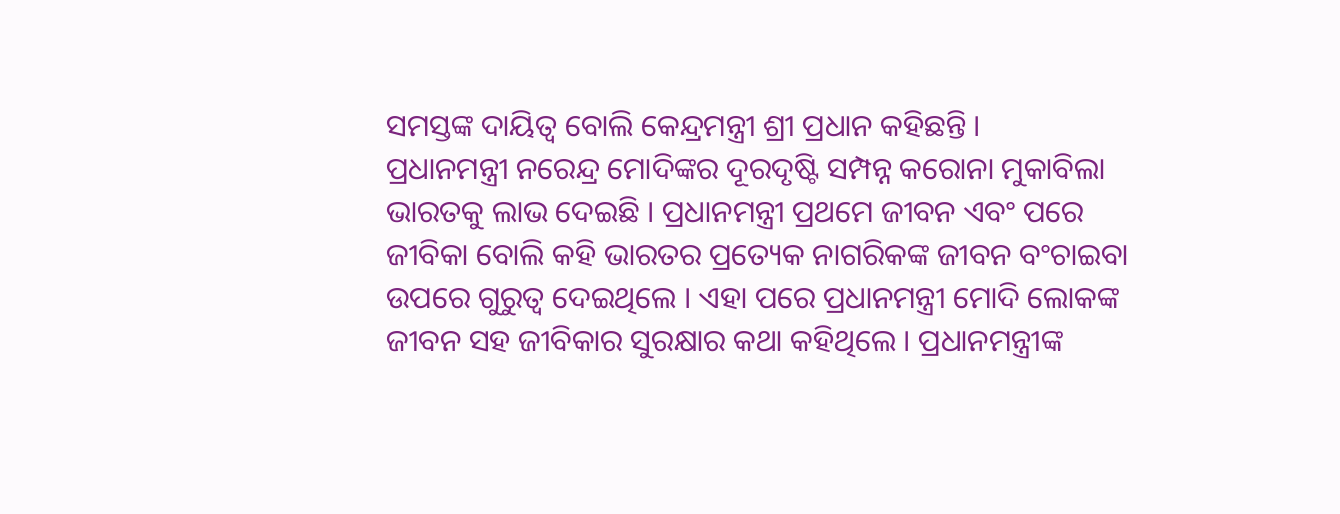ସମସ୍ତଙ୍କ ଦାୟିତ୍ୱ ବୋଲି କେନ୍ଦ୍ରମନ୍ତ୍ରୀ ଶ୍ରୀ ପ୍ରଧାନ କହିଛନ୍ତି ।
ପ୍ରଧାନମନ୍ତ୍ରୀ ନରେନ୍ଦ୍ର ମୋଦିଙ୍କର ଦୂରଦୃଷ୍ଟି ସମ୍ପନ୍ନ କରୋନା ମୁକାବିଲା ଭାରତକୁ ଲାଭ ଦେଇଛି । ପ୍ରଧାନମନ୍ତ୍ରୀ ପ୍ରଥମେ ଜୀବନ ଏବଂ ପରେ ଜୀବିକା ବୋଲି କହି ଭାରତର ପ୍ରତ୍ୟେକ ନାଗରିକଙ୍କ ଜୀବନ ବଂଚାଇବା ଉପରେ ଗୁରୁତ୍ୱ ଦେଇଥିଲେ । ଏହା ପରେ ପ୍ରଧାନମନ୍ତ୍ରୀ ମୋଦି ଲୋକଙ୍କ ଜୀବନ ସହ ଜୀବିକାର ସୁରକ୍ଷାର କଥା କହିଥିଲେ । ପ୍ରଧାନମନ୍ତ୍ରୀଙ୍କ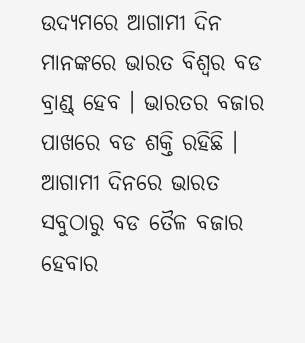ଉଦ୍ୟମରେ ଆଗାମୀ ଦିନ ମାନଙ୍କରେ ଭାରତ ବିଶ୍ୱର ବଡ ବ୍ରାଣ୍ଡ୍ ହେବ । ଭାରତର ବଜାର ପାଖରେ ବଡ ଶକ୍ତି ରହିଛି । ଆଗାମୀ ଦିନରେ ଭାରତ ସବୁଠାରୁ ବଡ ତୈଳ ବଜାର ହେବାର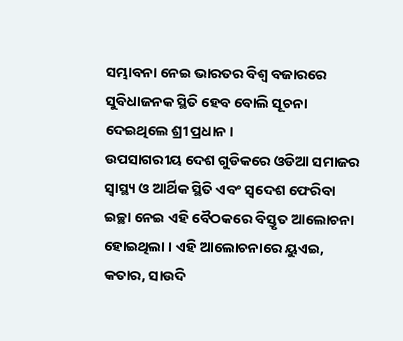ସମ୍ଭାବନା ନେଇ ଭାରତର ବିଶ୍ୱ ବଜାରରେ ସୁବିଧାଜନକ ସ୍ଥିତି ହେବ ବୋଲି ସୂଚନା ଦେଇଥିଲେ ଶ୍ରୀ ପ୍ରଧାନ ।
ଉପସାଗରୀୟ ଦେଶ ଗୁଡିକରେ ଓଡିଆ ସମାଜର ସ୍ୱାସ୍ଥ୍ୟ ଓ ଆର୍ଥିକ ସ୍ଥିତି ଏବଂ ସ୍ୱଦେଶ ଫେରିବା ଇଚ୍ଛା ନେଇ ଏହି ବୈଠକରେ ବିସ୍ତୃତ ଆଲୋଚନା ହୋଇଥିଲା । ଏହି ଆଲୋଚନାରେ ୟୁଏଇ, କତାର, ସାଉଦି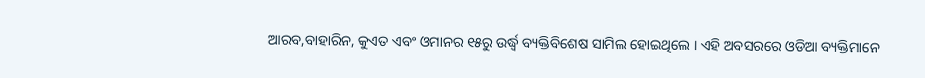ଆରବ,ବାହାରିନ, କୁଏତ ଏବଂ ଓମାନର ୧୫ରୁ ଉର୍ଦ୍ଧ୍ୱ ବ୍ୟକ୍ତିବିଶେଷ ସାମିଲ ହୋଇଥିଲେ । ଏହି ଅବସରରେ ଓଡିଆ ବ୍ୟକ୍ତିମାନେ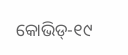କୋଭିଡ୍-୧୯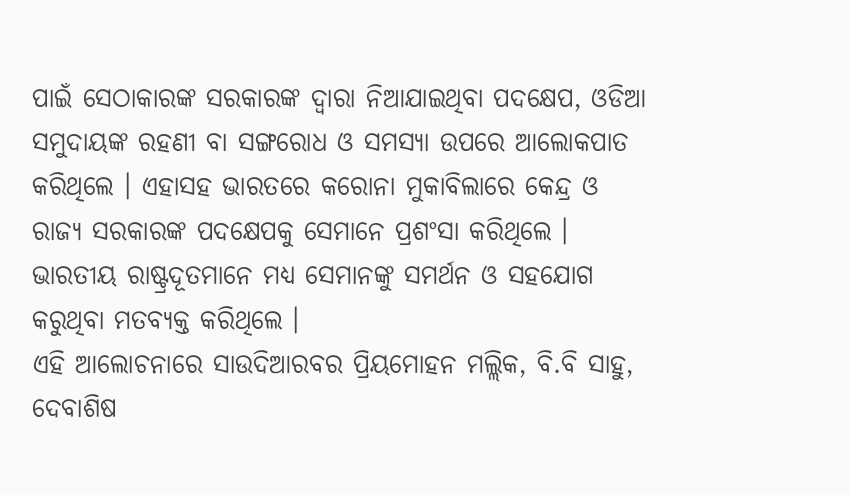ପାଇଁ ସେଠାକାରଙ୍କ ସରକାରଙ୍କ ଦ୍ୱାରା ନିଆଯାଇଥିବା ପଦକ୍ଷେପ, ଓଡିଆ ସମୁଦାୟଙ୍କ ରହଣୀ ବା ସଙ୍ଗରୋଧ ଓ ସମସ୍ୟା ଉପରେ ଆଲୋକପାତ କରିଥିଲେ । ଏହାସହ ଭାରତରେ କରୋନା ମୁକାବିଲାରେ କେନ୍ଦ୍ର ଓ ରାଜ୍ୟ ସରକାରଙ୍କ ପଦକ୍ଷେପକୁ ସେମାନେ ପ୍ରଶଂସା କରିଥିଲେ । ଭାରତୀୟ ରାଷ୍ଟ୍ରଦୂତମାନେ ମଧ୍ୟ ସେମାନଙ୍କୁ ସମର୍ଥନ ଓ ସହଯୋଗ କରୁଥିବା ମତବ୍ୟକ୍ତ କରିଥିଲେ ।
ଏହି ଆଲୋଚନାରେ ସାଉଦିଆରବର ପ୍ରିୟମୋହନ ମଲ୍ଲିକ, ବି.ବି ସାହୁ, ଦେବାଶିଷ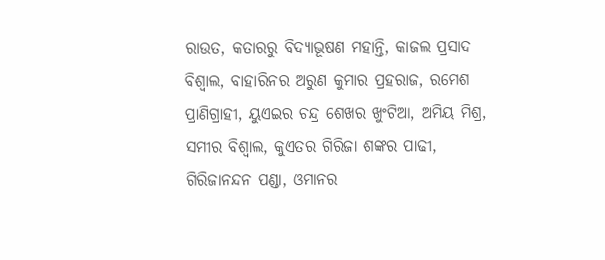ରାଉତ, କତାରରୁ ବିଦ୍ୟାଭୂଷଣ ମହାନ୍ତି, କାଜଲ ପ୍ରସାଦ ବିଶ୍ୱାଲ, ବାହାରିନର ଅରୁଣ କୁମାର ପ୍ରହରାଜ, ରମେଶ ପ୍ରାଣିଗ୍ରାହୀ, ୟୁଏଇର ଚନ୍ଦ୍ର ଶେଖର ଖୁଂଟିଆ, ଅମିୟ ମିଶ୍ର, ସମୀର ବିଶ୍ୱାଲ, କୁଏତର ଗିରିଜା ଶଙ୍କର ପାଢୀ, ଗିରିଜାନନ୍ଦନ ପଣ୍ଡା, ଓମାନର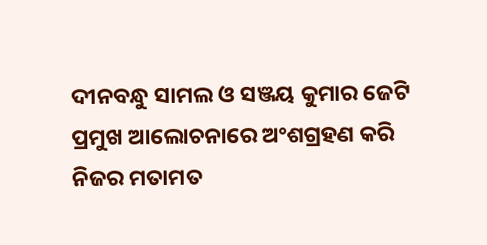ଦୀନବନ୍ଧୁ ସାମଲ ଓ ସଞ୍ଜୟ କୁମାର ଜେଟି ପ୍ରମୁଖ ଆଲୋଚନାରେ ଅଂଶଗ୍ରହଣ କରି ନିଜର ମତାମତ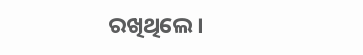ରଖିଥିଲେ ।